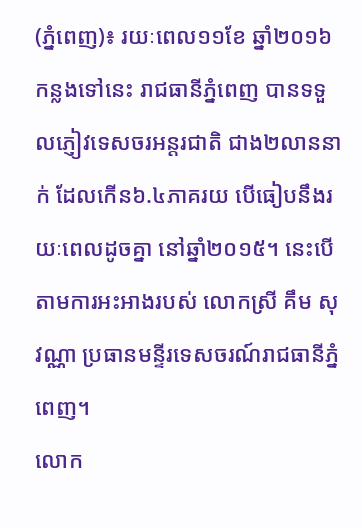(ភ្នំពេញ)៖ រយៈពេល១១ខែ ឆ្នាំ២០១៦ កន្លងទៅនេះ រាជធានីភ្នំពេញ បានទទួលភ្ញៀវទេសចរអន្តរជាតិ ជាង២លាននាក់ ដែលកើន៦.៤ភាគរយ បើធៀបនឹងរយៈពេលដូចគ្នា នៅឆ្នាំ២០១៥។ នេះបើតាមការអះអាងរបស់ លោកស្រី គឹម សុវណ្ណា ប្រធានមន្ទីរទេសចរណ៍រាជធានីភ្នំពេញ។
លោក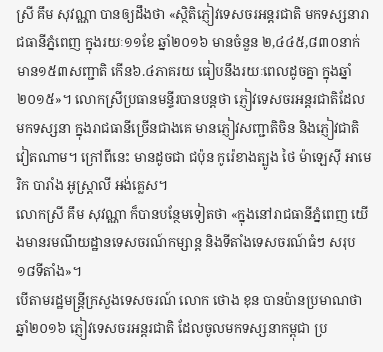ស្រី គឹម សុវណ្ណា បានឲ្យដឹងថា «ស្ថិតិភ្ញៀវទេសចរអន្តរជាតិ មកទស្សនារាជធានីភ្នំពេញ ក្នុងរយៈ១១ខែ ឆ្នាំ២០១៦ មានចំនួន ២,៤៤៥,៨៣០នាក់ មាន១៥៣សញ្ជាតិ កើន៦.៤ភាគរយ ធៀបនឹងរយៈពេលដូចគ្នា ក្នុងឆ្នាំ២០១៥»។ លោកស្រីប្រធានមន្ទីរបានបន្តថា ភ្ញៀវទេសចរអន្តរជាតិដែលមកទស្សនា ក្នុងរាជធានីច្រើនជាងគេ មានភ្ញៀវសញ្ជាតិចិន និងភ្ញៀវជាតិវៀតណាម។ ក្រៅពីនេះ មានដូចជា ជប៉ុន កូរ៉េខាងត្បូង ថៃ ម៉ាឡេស៊ី អាមេរិក បារាំង អូស្រ្តាលី អង់គ្លេស។
លោកស្រី គឹម សុវណ្ណា ក៏បានបន្ថែមទៀតថា «ក្នុងនៅរាជធានីភ្នំពេញ យើងមានរមណីយដ្ឋានទេសចរណ៍កម្សាន្ត និងទីតាំងទេសចរណ៍ធំៗ សរុប១៨ទីតាំង»។
បើតាមរដ្ឋមន្រ្តីក្រសួងទេសចរណ៍ លោក ថោង ខុន បានប៉ានប្រមាណថា ឆ្នាំ២០១៦ ភ្ញៀវទេសចរអន្តរជាតិ ដែលចូលមកទស្សនាកម្ពុជា ប្រ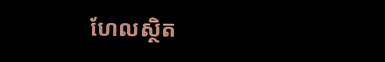ហែលស្ថិត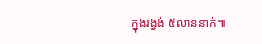ក្នុងរង្វង់ ៥លាននាក់៕